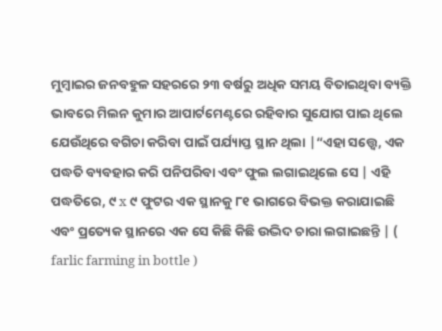ମୁମ୍ବାଇର ଜନବହୁଳ ସହରରେ ୨୩ ବର୍ଷରୁ ଅଧିକ ସମୟ ବିତାଇଥିବା ବ୍ୟକ୍ତି ଭାବରେ ମିଲନ କୁମାର ଆପାର୍ଟମେଣ୍ଟରେ ରହିବାର ସୁଯୋଗ ପାଇ ଥିଲେ ଯେଉଁଥିରେ ବଗିଚା କରିବା ପାଇଁ ପର୍ଯ୍ୟାପ୍ତ ସ୍ଥାନ ଥିଲା |“ଏହା ସତ୍ତ୍ୱେ, ଏକ ପଦ୍ଧତି ବ୍ୟବହାର କରି ପନିପରିବା ଏବଂ ଫୁଲ ଲଗାଇଥିଲେ ସେ | ଏହି ପଦ୍ଧତିରେ, ୯ x ୯ ଫୁଟର ଏକ ସ୍ଥାନକୁ ୮୧ ଭାଗରେ ବିଭକ୍ତ କରାଯାଇଛି ଏବଂ ପ୍ରତ୍ୟେକ ସ୍ଥାନରେ ଏକ ସେ କିଛି କିଛି ଉଦ୍ଭିଦ ଚାରା ଲଗାଇଛନ୍ତି | ( farlic farming in bottle )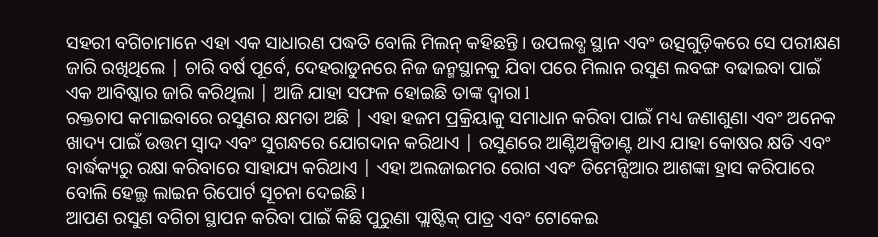ସହରୀ ବଗିଚାମାନେ ଏହା ଏକ ସାଧାରଣ ପଦ୍ଧତି ବୋଲି ମିଲନ୍ କହିଛନ୍ତି । ଉପଲବ୍ଧ ସ୍ଥାନ ଏବଂ ଉତ୍ସଗୁଡ଼ିକରେ ସେ ପରୀକ୍ଷଣ ଜାରି ରଖିଥିଲେ | ଚାରି ବର୍ଷ ପୂର୍ବେ, ଦେହରାଡୁନରେ ନିଜ ଜନ୍ମସ୍ଥାନକୁ ଯିବା ପରେ ମିଲାନ ରସୁଣ ଲବଙ୍ଗ ବଢାଇବା ପାଇଁ ଏକ ଆବିଷ୍କାର ଜାରି କରିଥିଲା | ଆଜି ଯାହା ସଫଳ ହୋଇଛି ତାଙ୍କ ଦ୍ୱାରା l
ରକ୍ତଚାପ କମାଇବାରେ ରସୁଣର କ୍ଷମତା ଅଛି | ଏହା ହଜମ ପ୍ରକ୍ରିୟାକୁ ସମାଧାନ କରିବା ପାଇଁ ମଧ୍ୟ ଜଣାଶୁଣା ଏବଂ ଅନେକ ଖାଦ୍ୟ ପାଇଁ ଉତ୍ତମ ସ୍ୱାଦ ଏବଂ ସୁଗନ୍ଧରେ ଯୋଗଦାନ କରିଥାଏ | ରସୁଣରେ ଆଣ୍ଟିଅକ୍ସିଡାଣ୍ଟ ଥାଏ ଯାହା କୋଷର କ୍ଷତି ଏବଂ ବାର୍ଦ୍ଧକ୍ୟରୁ ରକ୍ଷା କରିବାରେ ସାହାଯ୍ୟ କରିଥାଏ | ଏହା ଅଲଜାଇମର ରୋଗ ଏବଂ ଡିମେନ୍ସିଆର ଆଶଙ୍କା ହ୍ରାସ କରିପାରେ ବୋଲି ହେଲ୍ଥ ଲାଇନ ରିପୋର୍ଟ ସୂଚନା ଦେଇଛି ।
ଆପଣ ରସୁଣ ବଗିଚା ସ୍ଥାପନ କରିବା ପାଇଁ କିଛି ପୁରୁଣା ପ୍ଲାଷ୍ଟିକ୍ ପାତ୍ର ଏବଂ ଟୋକେଇ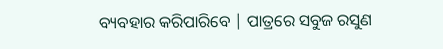ବ୍ୟବହାର କରିପାରିବେ | ପାତ୍ରରେ ସବୁଜ ରସୁଣ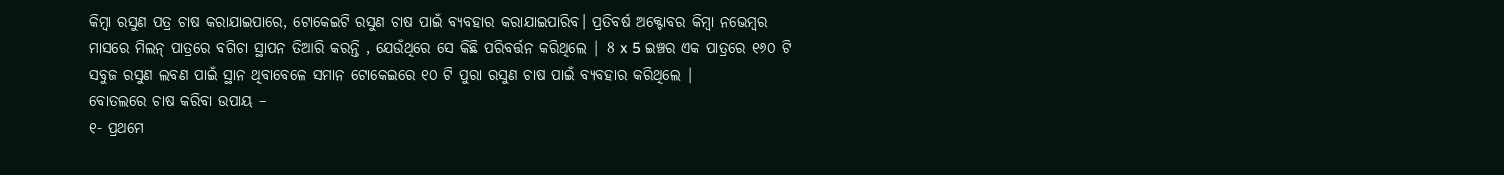କିମ୍ବା ରସୁଣ ପତ୍ର ଚାଷ କରାଯାଇପାରେ, ଟୋକେଇଟି ରସୁଣ ଚାଷ ପାଇଁ ବ୍ୟବହାର କରାଯାଇପାରିବ। ପ୍ରତିବର୍ଷ ଅକ୍ଟୋବର କିମ୍ବା ନଭେମ୍ବର ମାସରେ ମିଲନ୍ ପାତ୍ରରେ ବଗିଚା ସ୍ଥାପନ ତିଆରି କରନ୍ତି , ଯେଉଁଥିରେ ସେ କିଛି ପରିବର୍ତ୍ତନ କରିଥିଲେ | 8 x 5 ଇଞ୍ଚର ଏକ ପାତ୍ରରେ ୧୬୦ ଟି ସବୁଜ ରସୁଣ ଲବଣ ପାଇଁ ସ୍ଥାନ ଥିବାବେଳେ ସମାନ ଟୋକେଇରେ ୧୦ ଟି ପୁରା ରସୁଣ ଚାଷ ପାଇଁ ବ୍ୟବହାର କରିଥିଲେ |
ବୋତଲରେ ଚାଷ କରିବା ଉପାୟ –
୧- ପ୍ରଥମେ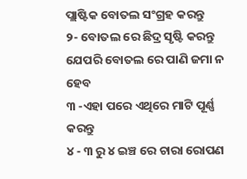ପ୍ଲାଷ୍ଟିକ ବୋତଲ ସଂଗ୍ରହ କରନ୍ତୁ
୨- ବୋତଲ ରେ ଛିଦ୍ର ସୃଷ୍ଟି କରନ୍ତୁ ଯେପରି ବୋତଲ ରେ ପାଣି ଜମା ନ ହେବ
୩ -ଏହା ପରେ ଏଥିରେ ମାଟି ପୂର୍ଣ୍ଣ କରନ୍ତୁ
୪ - ୩ ରୁ ୪ ଇଞ୍ଚ ରେ ଚାରା ରୋପଣ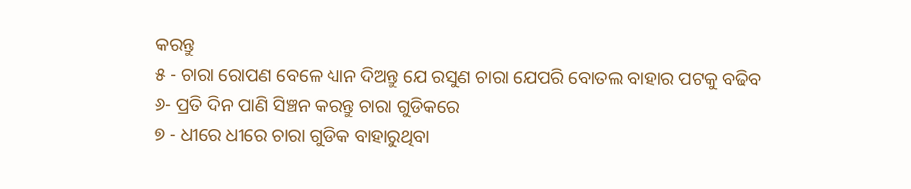କରନ୍ତୁ
୫ - ଚାରା ରୋପଣ ବେଳେ ଧ୍ୟାନ ଦିଅନ୍ତୁ ଯେ ରସୁଣ ଚାରା ଯେପରି ବୋତଲ ବାହାର ପଟକୁ ବଢିବ
୬- ପ୍ରତି ଦିନ ପାଣି ସିଞ୍ଚନ କରନ୍ତୁ ଚାରା ଗୁଡିକରେ
୭ - ଧୀରେ ଧୀରେ ଚାରା ଗୁଡିକ ବାହାରୁଥିବା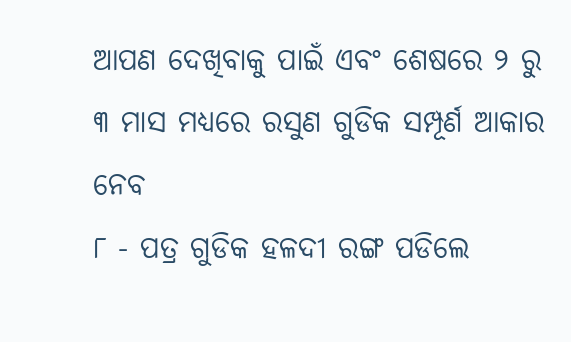ଆପଣ ଦେଖିବାକୁ ପାଇଁ ଏବଂ ଶେଷରେ ୨ ରୁ ୩ ମାସ ମଧ୍ୟରେ ରସୁଣ ଗୁଡିକ ସମ୍ପୂର୍ଣ ଆକାର ନେବ
୮ - ପତ୍ର ଗୁଡିକ ହଳଦୀ ରଙ୍ଗ ପଡିଲେ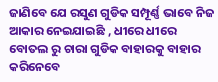ଜାଣିବେ ଯେ ରସୁଣ ଗୁଡିକ ସମ୍ପୂର୍ଣ୍ଣ ଭାବେ ନିଜ ଆକାର ନେଇଯାଇଛି , ଧୀରେ ଧୀରେ ବୋତଲ ରୁ ଚାରା ଗୁଡିକ ବାହାରକୁ ବାହାର କରିନେବେ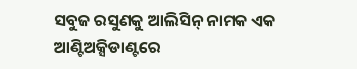ସବୁଜ ରସୁଣକୁ ଆଲିସିନ୍ ନାମକ ଏକ ଆଣ୍ଟିଅକ୍ସିଡାଣ୍ଟରେ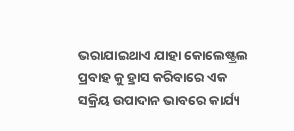ଭରାଯାଇଥାଏ ଯାହା କୋଲେଷ୍ଟ୍ରଲ ପ୍ରବାହ କୁ ହ୍ରାସ କରିବାରେ ଏକ ସକ୍ରିୟ ଉପାଦାନ ଭାବରେ କାର୍ଯ୍ୟ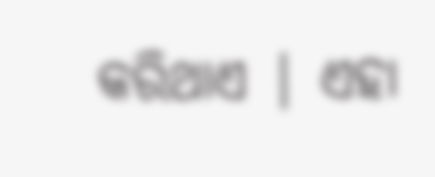କରିଥାଏ | ଏହା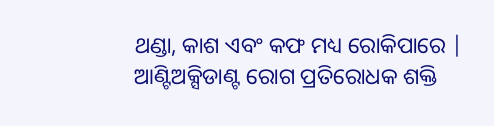ଥଣ୍ଡା, କାଶ ଏବଂ କଫ ମଧ୍ୟ ରୋକିପାରେ | ଆଣ୍ଟିଅକ୍ସିଡାଣ୍ଟ ରୋଗ ପ୍ରତିରୋଧକ ଶକ୍ତି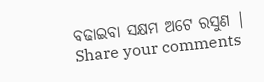ବଢାଇବା ସକ୍ଷମ ଅଟେ ରସୁଣ |
Share your comments